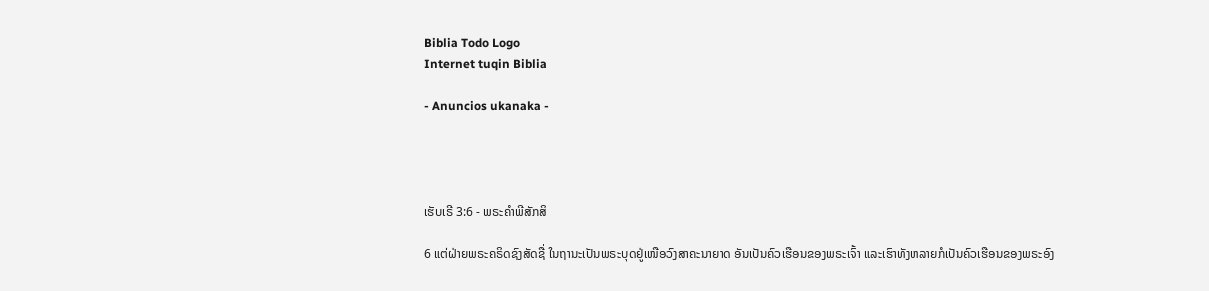Biblia Todo Logo
Internet tuqin Biblia

- Anuncios ukanaka -




ເຮັບເຣີ 3:6 - ພຣະຄຳພີສັກສິ

6 ແຕ່ຝ່າຍພຣະຄຣິດຊົງສັດຊື່ ໃນຖານະເປັນພຣະບຸດຢູ່ເໜືອວົງສາຄະນາຍາດ ອັນເປັນຄົວເຮືອນຂອງພຣະເຈົ້າ ແລະເຮົາທັງຫລາຍກໍເປັນຄົວເຮືອນຂອງພຣະອົງ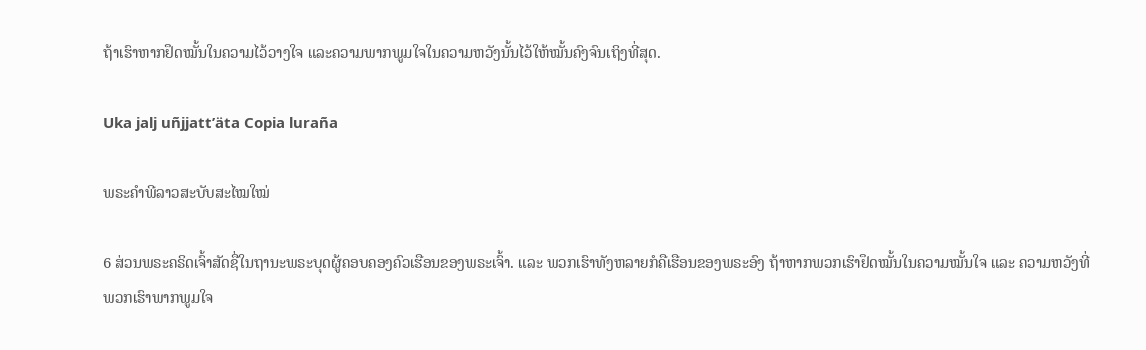ຖ້າເຮົາຫາກຢຶດໝັ້ນໃນຄວາມໄວ້ວາງໃຈ ແລະຄວາມພາກພູມໃຈໃນຄວາມຫວັງນັ້ນໄວ້ໃຫ້ໝັ້ນຄົງຈົນເຖິງທີ່ສຸດ.

Uka jalj uñjjattʼäta Copia luraña

ພຣະຄຳພີລາວສະບັບສະໄໝໃໝ່

6 ສ່ວນພຣະຄຣິດເຈົ້າສັດຊື່ໃນຖານະພຣະບຸດຜູ້ຄອບຄອງຄົວເຮືອນຂອງພຣະເຈົ້າ. ແລະ ພວກເຮົາທັງຫລາຍກໍຄືເຮືອນຂອງພຣະອົງ ຖ້າຫາກພວກເຮົາຢຶດໝັ້ນໃນຄວາມໝັ້ນໃຈ ແລະ ຄວາມຫວັງທີ່ພວກເຮົາພາກພູມໃຈ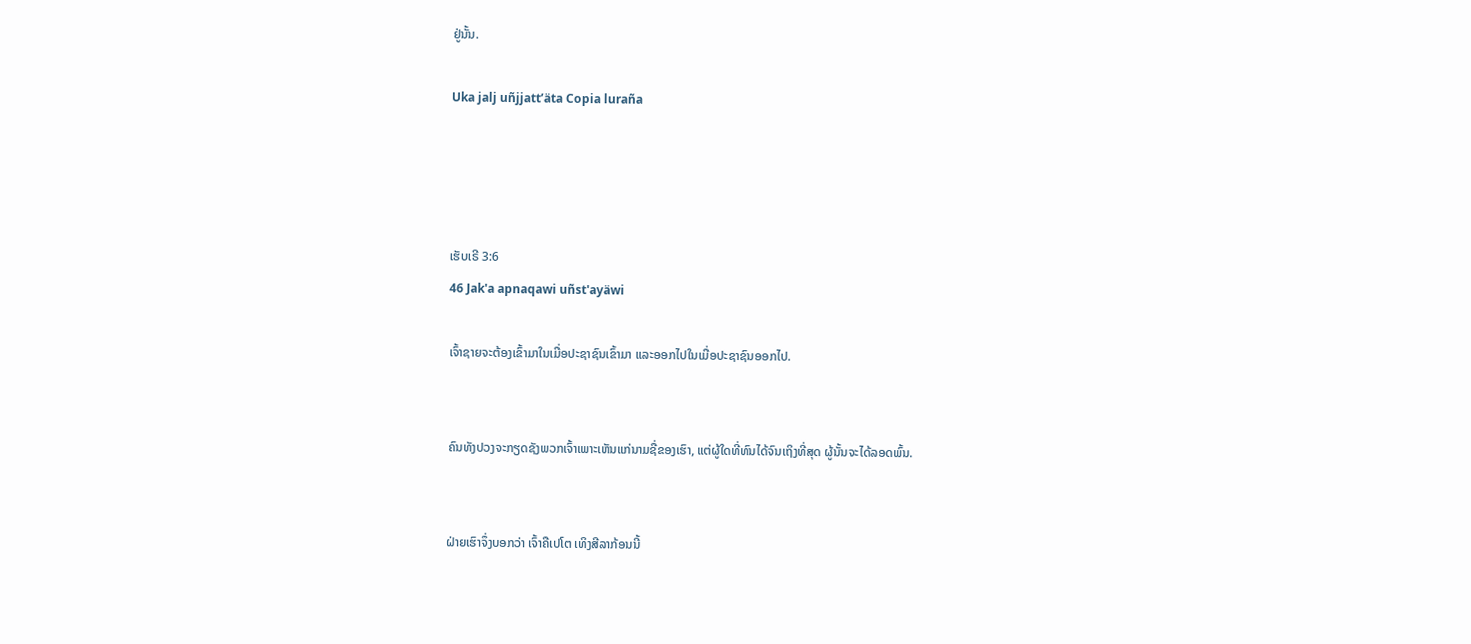ຢູ່ນັ້ນ.

Uka jalj uñjjattʼäta Copia luraña




ເຮັບເຣີ 3:6
46 Jak'a apnaqawi uñst'ayäwi

ເຈົ້າຊາຍຈະຕ້ອງເຂົ້າມາໃນເມື່ອປະຊາຊົນເຂົ້າມາ ແລະອອກໄປໃນເມື່ອປະຊາຊົນອອກໄປ.


ຄົນທັງປວງຈະກຽດຊັງພວກເຈົ້າເພາະເຫັນແກ່ນາມຊື່ຂອງເຮົາ, ແຕ່ຜູ້ໃດທີ່ທົນໄດ້ຈົນເຖິງທີ່ສຸດ ຜູ້ນັ້ນຈະໄດ້ລອດພົ້ນ.


ຝ່າຍເຮົາຈຶ່ງບອກວ່າ ເຈົ້າຄືເປໂຕ ເທິງສີລາກ້ອນນີ້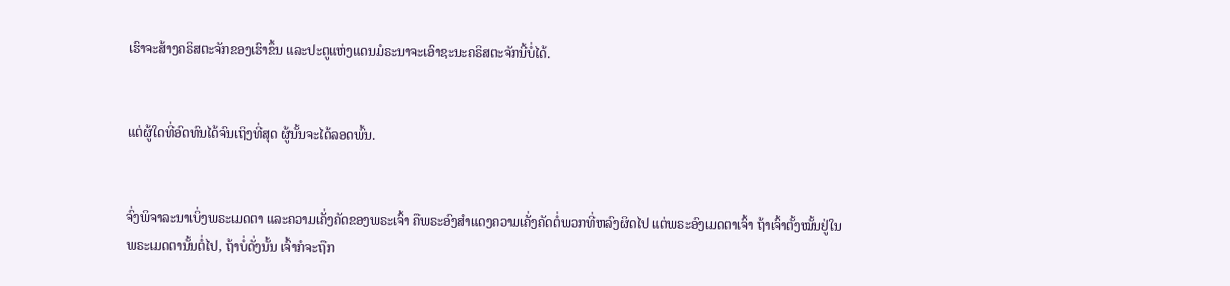ເຮົາຈະສ້າງຄຣິສຕະຈັກຂອງເຮົາຂຶ້ນ ແລະປະຕູແຫ່ງແດນມໍຣະນາຈະເອົາຊະນະຄຣິສຕະຈັກນີ້ບໍ່ໄດ້.


ແຕ່ຜູ້ໃດທີ່ອົດທົນໄດ້ຈົນເຖິງທີ່ສຸດ ຜູ້ນັ້ນຈະໄດ້ລອດພົ້ນ.


ຈົ່ງພິຈາລະນາເບິ່ງພຣະເມດຕາ ແລະຄວາມເຄັ່ງຄັດຂອງພຣະເຈົ້າ ຄືພຣະອົງສຳແດງຄວາມເຄັ່ງຄັດຕໍ່ພວກທີ່ຫລົງຜິດໄປ ແຕ່ພຣະອົງເມດຕາເຈົ້າ ຖ້າເຈົ້າຕັ້ງໝັ້ນຢູ່ໃນພຣະເມດຕານັ້ນຕໍ່ໄປ, ຖ້າບໍ່ດັ່ງນັ້ນ ເຈົ້າກໍຈະຖືກ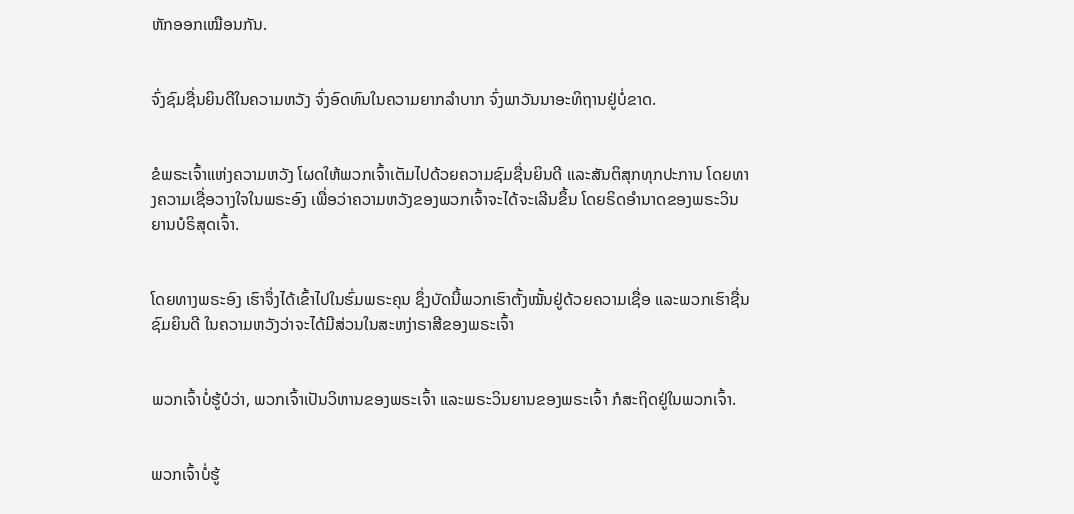ຫັກອອກເໝືອນກັນ.


ຈົ່ງຊົມຊື່ນຍິນດີໃນຄວາມຫວັງ ຈົ່ງອົດທົນໃນຄວາມຍາກລຳບາກ ຈົ່ງພາວັນນາອະທິຖານຢູ່ບໍ່ຂາດ.


ຂໍພຣະເຈົ້າແຫ່ງຄວາມຫວັງ ໂຜດໃຫ້ພວກເຈົ້າເຕັມໄປດ້ວຍຄວາມຊົມຊື່ນຍິນດີ ແລະສັນຕິສຸກທຸກປະການ ໂດຍທາງຄວາມເຊື່ອວາງໃຈໃນພຣະອົງ ເພື່ອວ່າຄວາມຫວັງຂອງພວກເຈົ້າຈະໄດ້ຈະເລີນຂຶ້ນ ໂດຍຣິດອຳນາດຂອງພຣະວິນຍານບໍຣິສຸດເຈົ້າ.


ໂດຍທາງພຣະອົງ ເຮົາຈຶ່ງໄດ້ເຂົ້າໄປໃນຮົ່ມພຣະຄຸນ ຊຶ່ງບັດນີ້ພວກເຮົາຕັ້ງໝັ້ນຢູ່ດ້ວຍຄວາມເຊື່ອ ແລະພວກເຮົາຊື່ນຊົມຍິນດີ ໃນຄວາມຫວັງວ່າຈະໄດ້ມີສ່ວນໃນສະຫງ່າຣາສີຂອງພຣະເຈົ້າ


ພວກເຈົ້າບໍ່ຮູ້ບໍວ່າ, ພວກເຈົ້າເປັນວິຫານຂອງພຣະເຈົ້າ ແລະພຣະວິນຍານຂອງພຣະເຈົ້າ ກໍສະຖິດຢູ່ໃນພວກເຈົ້າ.


ພວກເຈົ້າບໍ່ຮູ້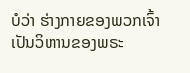ບໍວ່າ ຮ່າງກາຍຂອງພວກເຈົ້າເປັນວິຫານຂອງພຣະ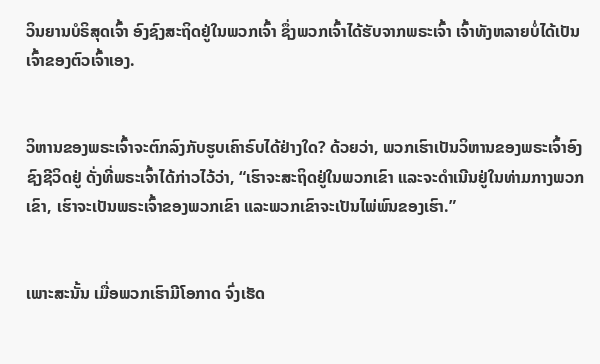ວິນຍານບໍຣິສຸດເຈົ້າ ອົງຊົງສະຖິດຢູ່ໃນພວກເຈົ້າ ຊຶ່ງພວກເຈົ້າໄດ້ຮັບຈາກພຣະເຈົ້າ ເຈົ້າທັງຫລາຍບໍ່ໄດ້ເປັນເຈົ້າຂອງຕົວເຈົ້າເອງ.


ວິຫານຂອງພຣະເຈົ້າຈະຕົກລົງກັບຮູບເຄົາຣົບໄດ້ຢ່າງໃດ? ດ້ວຍວ່າ, ພວກເຮົາເປັນວິຫານຂອງພຣະເຈົ້າອົງຊົງຊີວິດຢູ່ ດັ່ງທີ່ພຣະເຈົ້າໄດ້ກ່າວໄວ້ວ່າ, “ເຮົາຈະສະຖິດຢູ່ໃນພວກເຂົາ ແລະຈະດຳເນີນຢູ່ໃນທ່າມກາງພວກເຂົາ, ເຮົາຈະເປັນພຣະເຈົ້າຂອງພວກເຂົາ ແລະພວກເຂົາຈະເປັນໄພ່ພົນຂອງເຮົາ.”


ເພາະສະນັ້ນ ເມື່ອພວກເຮົາມີໂອກາດ ຈົ່ງເຮັດ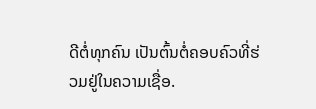ດີຕໍ່ທຸກຄົນ ເປັນຕົ້ນຕໍ່ຄອບຄົວທີ່ຮ່ວມຢູ່ໃນຄວາມເຊື່ອ.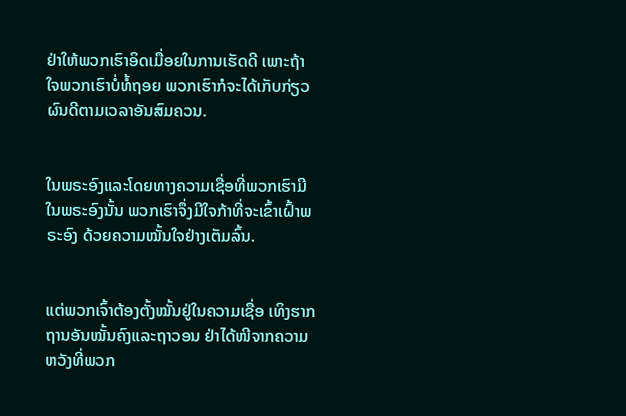ຢ່າໃຫ້ພວກເຮົາອິດເມື່ອຍໃນການເຮັດດີ ເພາະຖ້າໃຈພວກເຮົາບໍ່ທໍ້ຖອຍ ພວກເຮົາກໍຈະໄດ້ເກັບກ່ຽວຜົນດີຕາມເວລາອັນສົມຄວນ.


ໃນພຣະອົງແລະໂດຍທາງຄວາມເຊື່ອທີ່ພວກເຮົາມີໃນພຣະອົງນັ້ນ ພວກເຮົາຈຶ່ງມີໃຈກ້າທີ່ຈະເຂົ້າເຝົ້າພຣະອົງ ດ້ວຍຄວາມໝັ້ນໃຈຢ່າງເຕັມລົ້ນ.


ແຕ່ພວກເຈົ້າຕ້ອງຕັ້ງໝັ້ນຢູ່ໃນຄວາມເຊື່ອ ເທິງຮາກຖານອັນໝັ້ນຄົງແລະຖາວອນ ຢ່າໄດ້ໜີຈາກຄວາມຫວັງທີ່ພວກ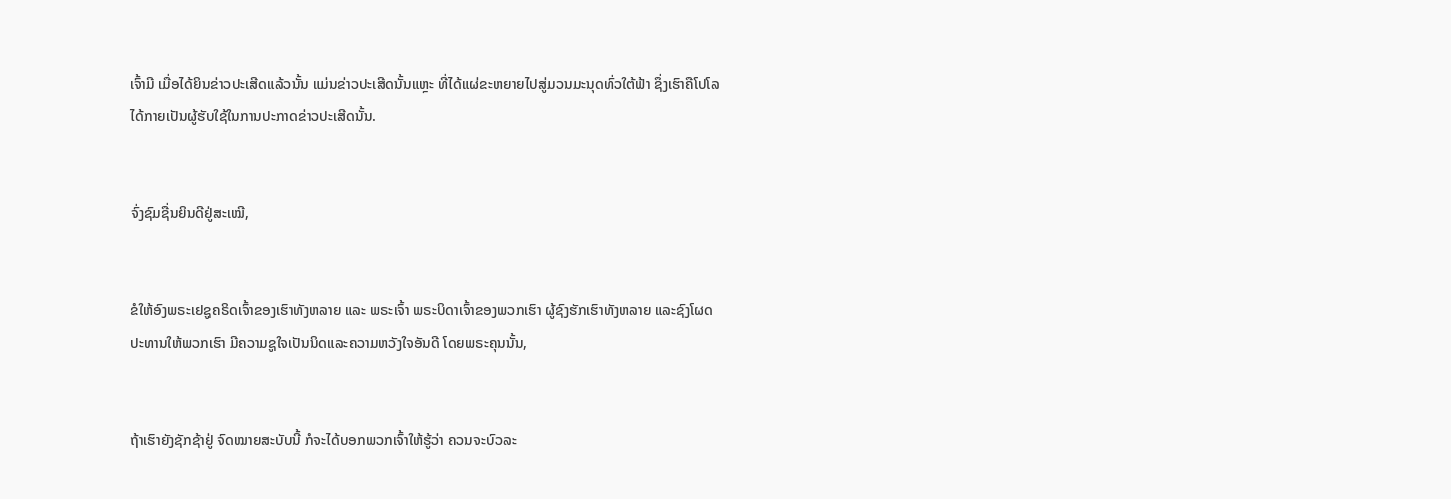ເຈົ້າມີ ເມື່ອໄດ້ຍິນຂ່າວປະເສີດແລ້ວນັ້ນ ແມ່ນຂ່າວປະເສີດນັ້ນແຫຼະ ທີ່ໄດ້ແຜ່ຂະຫຍາຍໄປສູ່ມວນມະນຸດທົ່ວໃຕ້ຟ້າ ຊຶ່ງເຮົາຄືໂປໂລ ໄດ້ກາຍເປັນຜູ້ຮັບໃຊ້ໃນການປະກາດຂ່າວປະເສີດນັ້ນ.


ຈົ່ງຊົມຊື່ນຍິນດີຢູ່ສະເໝີ,


ຂໍໃຫ້ອົງພຣະເຢຊູຄຣິດເຈົ້າຂອງເຮົາທັງຫລາຍ ແລະ ພຣະເຈົ້າ ພຣະບິດາເຈົ້າຂອງພວກເຮົາ ຜູ້ຊົງຮັກເຮົາທັງຫລາຍ ແລະຊົງໂຜດປະທານໃຫ້ພວກເຮົາ ມີຄວາມຊູໃຈເປັນນິດແລະຄວາມຫວັງໃຈອັນດີ ໂດຍພຣະຄຸນນັ້ນ,


ຖ້າເຮົາຍັງຊັກຊ້າຢູ່ ຈົດໝາຍສະບັບນີ້ ກໍຈະໄດ້ບອກພວກເຈົ້າໃຫ້ຮູ້ວ່າ ຄວນຈະບົວລະ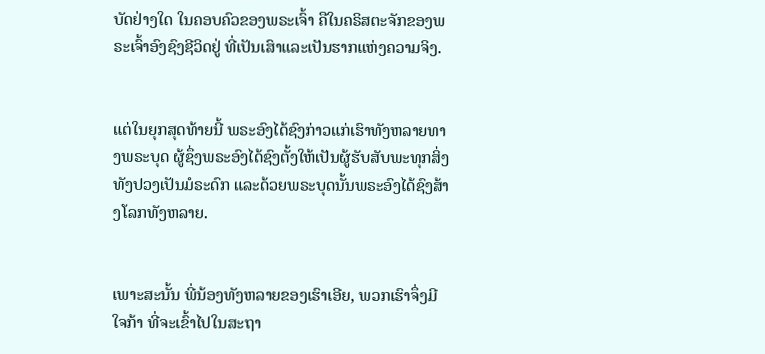ບັດຢ່າງໃດ ໃນຄອບຄົວຂອງພຣະເຈົ້າ ຄືໃນຄຣິສຕະຈັກຂອງພຣະເຈົ້າອົງຊົງຊີວິດຢູ່ ທີ່ເປັນເສົາແລະເປັນຮາກແຫ່ງຄວາມຈິງ.


ແຕ່ໃນຍຸກສຸດທ້າຍນີ້ ພຣະອົງໄດ້ຊົງກ່າວແກ່ເຮົາທັງຫລາຍທາງພຣະບຸດ ຜູ້ຊຶ່ງພຣະອົງໄດ້ຊົງຕັ້ງໃຫ້ເປັນຜູ້ຮັບສັບພະທຸກສິ່ງທັງປວງເປັນມໍຣະດົກ ແລະດ້ວຍພຣະບຸດນັ້ນພຣະອົງໄດ້ຊົງສ້າງໂລກທັງຫລາຍ.


ເພາະສະນັ້ນ ພີ່ນ້ອງທັງຫລາຍຂອງເຮົາເອີຍ, ພວກເຮົາຈຶ່ງມີໃຈກ້າ ທີ່ຈະເຂົ້າໄປໃນສະຖາ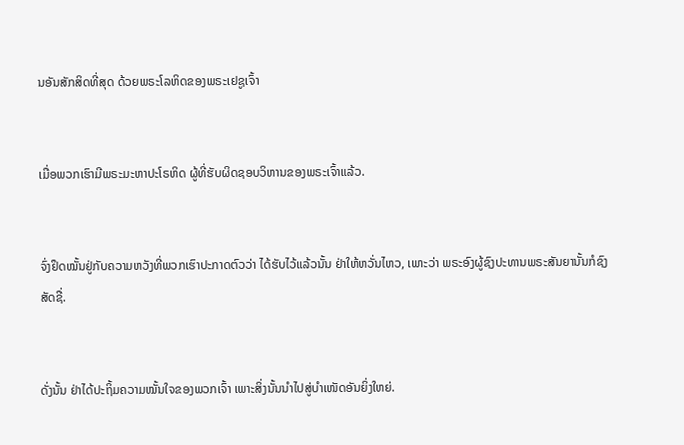ນອັນສັກສິດທີ່ສຸດ ດ້ວຍພຣະໂລຫິດຂອງພຣະເຢຊູເຈົ້າ


ເມື່ອພວກເຮົາມີພຣະມະຫາປະໂຣຫິດ ຜູ້ທີ່ຮັບຜິດຊອບວິຫານຂອງພຣະເຈົ້າແລ້ວ.


ຈົ່ງຢຶດໝັ້ນຢູ່ກັບຄວາມຫວັງທີ່ພວກເຮົາປະກາດຕົວວ່າ ໄດ້ຮັບໄວ້ແລ້ວນັ້ນ ຢ່າໃຫ້ຫວັ່ນໄຫວ, ເພາະວ່າ ພຣະອົງຜູ້ຊົງປະທານພຣະສັນຍານັ້ນກໍຊົງສັດຊື່.


ດັ່ງນັ້ນ ຢ່າໄດ້ປະຖິ້ມຄວາມໝັ້ນໃຈຂອງພວກເຈົ້າ ເພາະສິ່ງນັ້ນນຳໄປສູ່ບຳເໜັດອັນຍິ່ງໃຫຍ່.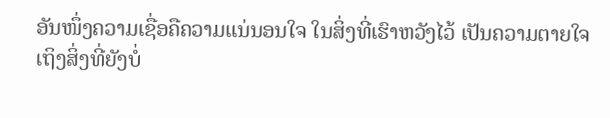ອັນໜຶ່ງຄວາມເຊື່ອຄືຄວາມແນ່ນອນໃຈ ໃນສິ່ງທີ່ເຮົາຫວັງໄວ້ ເປັນຄວາມຕາຍໃຈ ເຖິງສິ່ງທີ່ຍັງບໍ່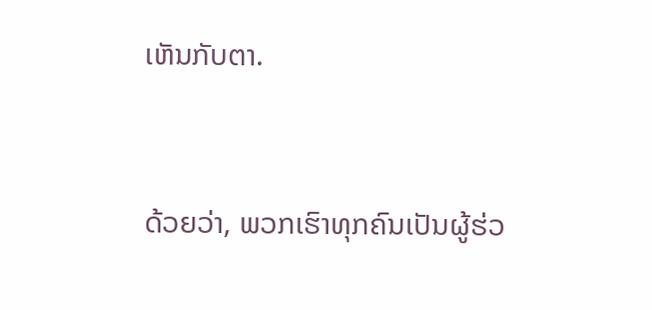ເຫັນກັບຕາ.


ດ້ວຍວ່າ, ພວກເຮົາທຸກຄົນເປັນຜູ້ຮ່ວ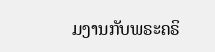ມງານກັບພຣະຄຣິ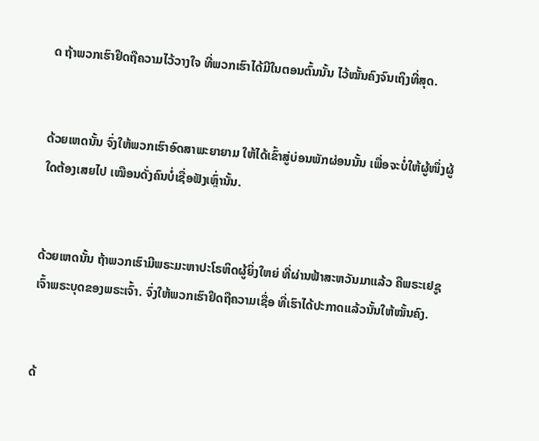ດ ຖ້າພວກເຮົາຢຶດຖືຄວາມໄວ້ວາງໃຈ ທີ່ພວກເຮົາໄດ້ມີໃນຕອນຕົ້ນນັ້ນ ໄວ້ໝັ້ນຄົງຈົນເຖິງທີ່ສຸດ.


ດ້ວຍເຫດນັ້ນ ຈົ່ງໃຫ້ພວກເຮົາອົດສາພະຍາຍາມ ໃຫ້ໄດ້ເຂົ້າສູ່ບ່ອນພັກຜ່ອນນັ້ນ ເພື່ອຈະບໍ່ໃຫ້ຜູ້ໜຶ່ງຜູ້ໃດຕ້ອງເສຍໄປ ເໝືອນດັ່ງຄົນບໍ່ເຊື່ອຟັງເຫຼົ່ານັ້ນ.


ດ້ວຍເຫດນັ້ນ ຖ້າພວກເຮົາມີພຣະມະຫາປະໂຣຫິດຜູ້ຍິ່ງໃຫຍ່ ທີ່ຜ່ານຟ້າສະຫວັນມາແລ້ວ ຄືພຣະເຢຊູເຈົ້າພຣະບຸດຂອງພຣະເຈົ້າ. ຈົ່ງໃຫ້ພວກເຮົາຢຶດຖືຄວາມເຊື່ອ ທີ່ເຮົາໄດ້ປະກາດແລ້ວນັ້ນໃຫ້ໝັ້ນຄົງ.


ດ້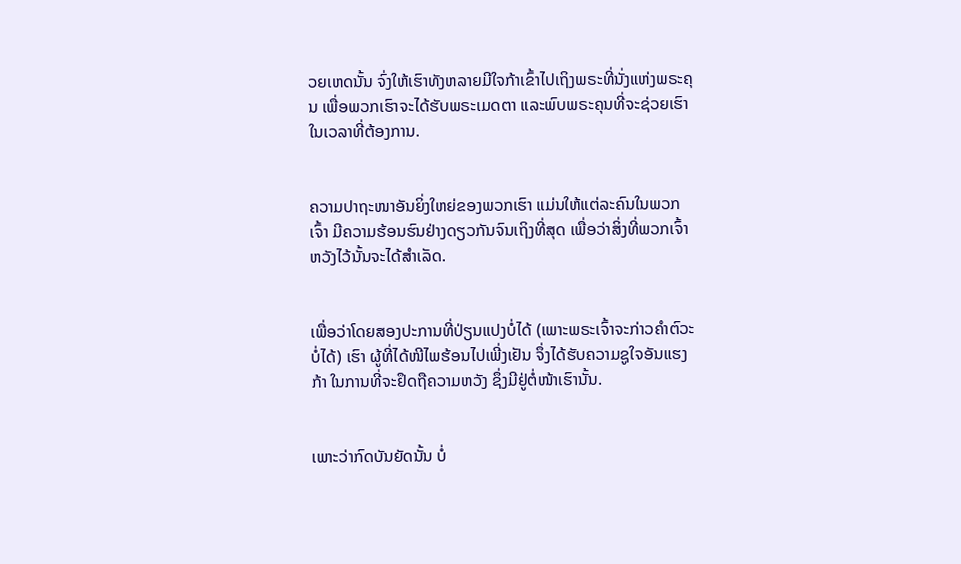ວຍເຫດນັ້ນ ຈົ່ງໃຫ້ເຮົາທັງຫລາຍມີໃຈກ້າເຂົ້າໄປເຖິງພຣະທີ່ນັ່ງແຫ່ງພຣະຄຸນ ເພື່ອພວກເຮົາຈະໄດ້ຮັບພຣະເມດຕາ ແລະພົບພຣະຄຸນທີ່ຈະຊ່ວຍເຮົາໃນເວລາທີ່ຕ້ອງການ.


ຄວາມປາຖະໜາອັນຍິ່ງໃຫຍ່ຂອງພວກເຮົາ ແມ່ນໃຫ້ແຕ່ລະຄົນໃນພວກເຈົ້າ ມີຄວາມຮ້ອນຮົນຢ່າງດຽວກັນຈົນເຖິງທີ່ສຸດ ເພື່ອວ່າສິ່ງທີ່ພວກເຈົ້າຫວັງໄວ້ນັ້ນຈະໄດ້ສຳເລັດ.


ເພື່ອວ່າໂດຍສອງປະການທີ່ປ່ຽນແປງບໍ່ໄດ້ (ເພາະພຣະເຈົ້າຈະກ່າວຄຳຕົວະບໍ່ໄດ້) ເຮົາ ຜູ້ທີ່ໄດ້ໜີໄພຮ້ອນໄປເພີ່ງເຢັນ ຈຶ່ງໄດ້ຮັບຄວາມຊູໃຈອັນແຮງກ້າ ໃນການທີ່ຈະຢຶດຖືຄວາມຫວັງ ຊຶ່ງມີຢູ່ຕໍ່ໜ້າເຮົານັ້ນ.


ເພາະວ່າກົດບັນຍັດນັ້ນ ບໍ່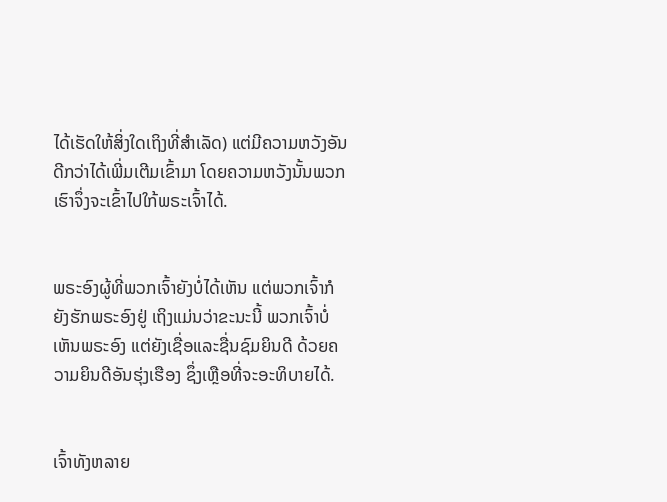ໄດ້ເຮັດໃຫ້ສິ່ງໃດເຖິງທີ່ສຳເລັດ) ແຕ່ມີຄວາມຫວັງອັນດີກວ່າໄດ້ເພີ່ມເຕີມເຂົ້າມາ ໂດຍຄວາມຫວັງນັ້ນພວກເຮົາຈຶ່ງຈະເຂົ້າໄປໃກ້ພຣະເຈົ້າໄດ້.


ພຣະອົງຜູ້ທີ່ພວກເຈົ້າຍັງບໍ່ໄດ້ເຫັນ ແຕ່ພວກເຈົ້າກໍຍັງຮັກພຣະອົງຢູ່ ເຖິງແມ່ນວ່າຂະນະນີ້ ພວກເຈົ້າບໍ່ເຫັນພຣະອົງ ແຕ່ຍັງເຊື່ອແລະຊື່ນຊົມຍິນດີ ດ້ວຍຄວາມຍິນດີອັນຮຸ່ງເຮືອງ ຊຶ່ງເຫຼືອທີ່ຈະອະທິບາຍໄດ້.


ເຈົ້າທັງຫລາຍ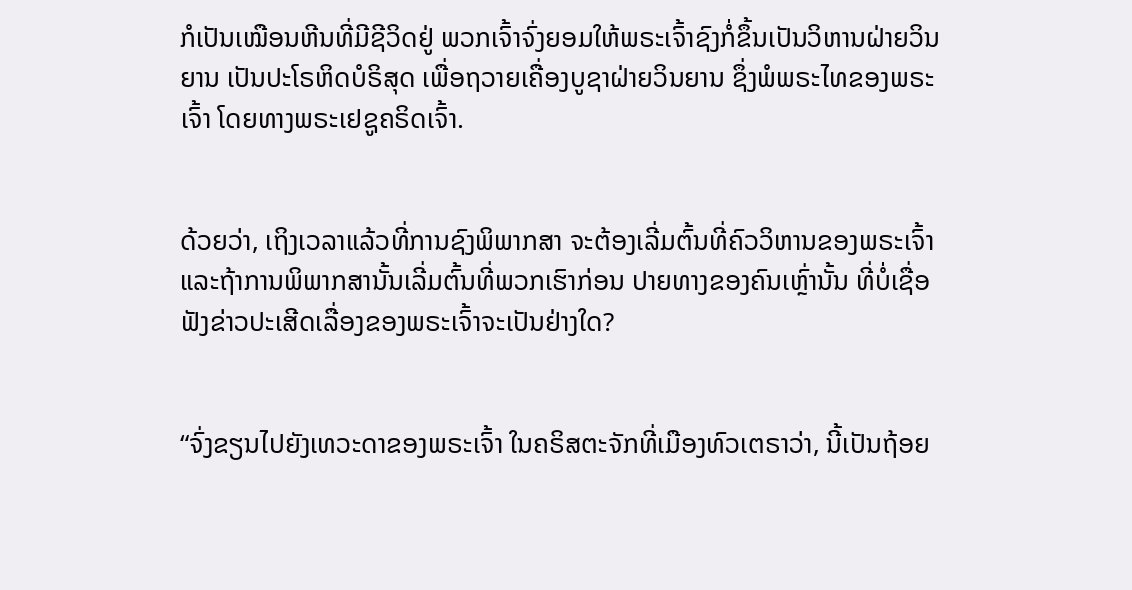ກໍເປັນເໝືອນຫີນທີ່ມີຊີວິດຢູ່ ພວກເຈົ້າຈົ່ງຍອມໃຫ້ພຣະເຈົ້າຊົງກໍ່ຂຶ້ນເປັນວິຫານຝ່າຍວິນຍານ ເປັນປະໂຣຫິດບໍຣິສຸດ ເພື່ອຖວາຍເຄື່ອງບູຊາຝ່າຍວິນຍານ ຊຶ່ງພໍພຣະໄທຂອງພຣະເຈົ້າ ໂດຍທາງພຣະເຢຊູຄຣິດເຈົ້າ.


ດ້ວຍວ່າ, ເຖິງເວລາແລ້ວທີ່ການຊົງພິພາກສາ ຈະຕ້ອງເລີ່ມຕົ້ນທີ່ຄົວວິຫານຂອງພຣະເຈົ້າ ແລະຖ້າການພິພາກສານັ້ນເລີ່ມຕົ້ນທີ່ພວກເຮົາກ່ອນ ປາຍທາງຂອງຄົນເຫຼົ່ານັ້ນ ທີ່ບໍ່ເຊື່ອຟັງຂ່າວປະເສີດເລື່ອງຂອງພຣະເຈົ້າຈະເປັນຢ່າງໃດ?


“ຈົ່ງຂຽນໄປຍັງເທວະດາຂອງພຣະເຈົ້າ ໃນຄຣິສຕະຈັກທີ່ເມືອງທົວເຕຣາວ່າ, ນີ້ເປັນຖ້ອຍ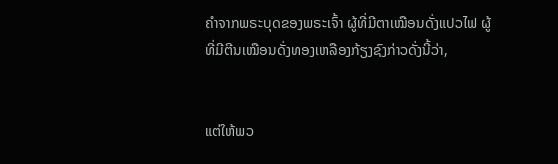ຄຳຈາກພຣະບຸດຂອງພຣະເຈົ້າ ຜູ້ທີ່ມີຕາເໝືອນດັ່ງແປວໄຟ ຜູ້ທີ່ມີຕີນເໝືອນດັ່ງທອງເຫລືອງກ້ຽງຊົງກ່າວດັ່ງນີ້ວ່າ,


ແຕ່ໃຫ້ພວ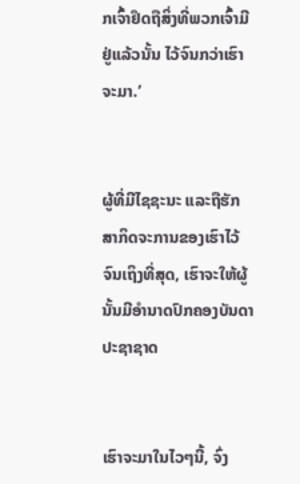ກເຈົ້າຢຶດຖືສິ່ງທີ່ພວກເຈົ້າມີຢູ່ແລ້ວນັ້ນ ໄວ້ຈົນກວ່າເຮົາຈະມາ.’


ຜູ້ທີ່ມີໄຊຊະນະ ແລະຖືຮັກສາກິດຈະການຂອງເຮົາໄວ້ຈົນເຖິງທີ່ສຸດ, ເຮົາຈະໃຫ້ຜູ້ນັ້ນມີອຳນາດປົກຄອງບັນດາປະຊາຊາດ


ເຮົາຈະມາໃນໄວໆນີ້, ຈົ່ງ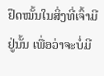ຢຶດໝັ້ນໃນສິ່ງທີ່ເຈົ້າມີຢູ່ນັ້ນ ເພື່ອວ່າຈະບໍ່ມີ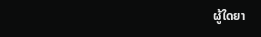ຜູ້ໃດຍາ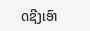ດຊີງເອົາ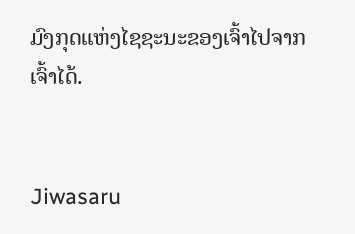ມົງກຸດແຫ່ງໄຊຊະນະຂອງເຈົ້າໄປຈາກເຈົ້າໄດ້.


Jiwasaru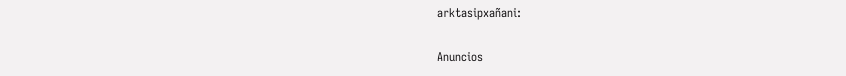arktasipxañani:

Anuncios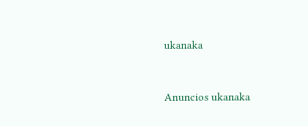ukanaka


Anuncios ukanaka